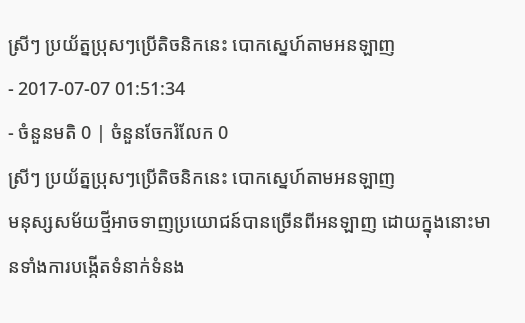ស្រីៗ ប្រយ័ត្នប្រុសៗប្រើតិចនិកនេះ បោកស្នេហ៍តាមអនឡាញ
- 2017-07-07 01:51:34
- ចំនួនមតិ 0 | ចំនួនចែករំលែក 0
ស្រីៗ ប្រយ័ត្នប្រុសៗប្រើតិចនិកនេះ បោកស្នេហ៍តាមអនឡាញ
មនុស្សសម័យថ្មីអាចទាញប្រយោជន៍បានច្រើនពីអនឡាញ ដោយក្នុងនោះមានទាំងការបង្កើតទំនាក់ទំនង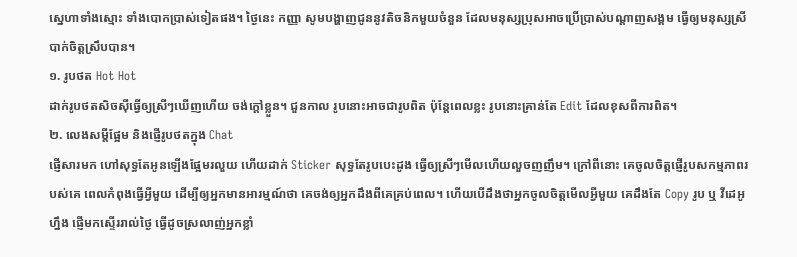ស្នេហាទាំងស្មោះ ទាំងបោកប្រាស់ទៀតផង។ ថ្ងៃនេះ កញ្ញា សូមបង្ហាញជូននូវតិចនិកមួយចំនួន ដែលមនុស្សប្រុសអាចប្រើប្រាស់បណ្តាញសង្គម ធ្វើឲ្យមនុស្សស្រីបាក់ចិត្តស្រឹបបាន។
១. រូបថត Hot Hot
ដាក់រូបថតសិចស៊ីធ្វើឲ្យស្រីៗឃើញហើយ ចង់ក្តៅខ្លួន។ ជួនកាល រូបនោះអាចជារូបពិត ប៉ុន្តែពេលខ្លះ រូបនោះគ្រាន់តែ Edit ដែលខុសពីការពិត។
២. លេងសម្តីផ្អែម និងផ្ញើរូបថតក្នុង Chat
ផ្ញើសារមក ហៅសុទ្ធតែអូនឡើងផ្អែមរលួយ ហើយដាក់ Sticker សុទ្ធតែរូបបេះដូង ធ្វើឲ្យស្រីៗមើលហើយលួចញញឹម។ ក្រៅពីនោះ គេចូលចិត្តផ្ញើរូបសកម្មភាពរបស់គេ ពេលកំពុងធ្វើអ្វីមួយ ដើម្បីឲ្យអ្នកមានអារម្មណ៍ថា គេចង់ឲ្យអ្នកដឹងពីគេគ្រប់ពេល។ ហើយបើដឹងថាអ្នកចូលចិត្តមើលអី្វមួយ គេដឹងតែ Copy រូប ឬ វីដេអូហ្នឹង ផ្ញើមកស្ទើររាល់ថ្ងៃ ធ្វើដូចស្រលាញ់អ្នកខ្លាំ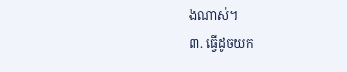ងណាស់។
៣. ធ្វើដូចយក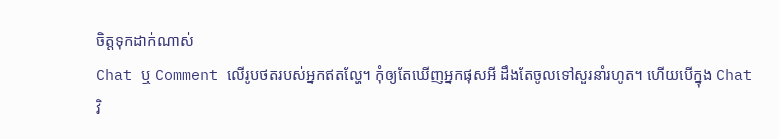ចិត្តទុកដាក់ណាស់
Chat ឬ Comment លើរូបថតរបស់អ្នកឥតល្ហែ។ កុំឲ្យតែឃើញអ្នកផុសអី ដឹងតែចូលទៅសួរនាំរហូត។ ហើយបើក្នុង Chat វិ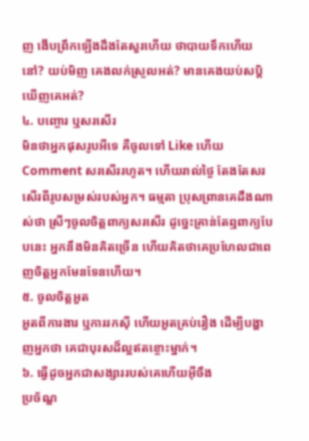ញ ងើបព្រឹកឡើងដឹងតែសួរហើយ ថាបាយទឹកហើយនៅ? យប់មិញ គេងលក់ស្រួលអត់? មានគេងយប់សប្តិឃើញគេអត់?
៤. បញ្ចោរ ឬសរសើរ
មិនថាអ្នកផុសរូបអីទេ គឺចូលទៅ Like ហើយ Comment សរសើររហូត។ ហើយរាល់ថ្ងៃ តែងតែសរសើរពីរូបសម្រស់របស់អ្នក។ ធម្មតា ប្រុសព្រានគេដឹងណាស់ថា ស្រីៗចូលចិត្តពាក្យសរសើរ ដូច្នេះគ្រាន់តែឮពាក្យបែបនេះ អ្នកនឹងមិនគិតច្រើន ហើយគិតថាគេប្រហែលជាពេញចិត្តអ្នកមែនទែនហើយ។
៥. ចូលចិត្តអួត
អួតពីការងារ ឬការរកស៊ី ហើយអួតគ្រប់រឿង ដើម្បីបង្ហាញអ្នកថា គេជាបុរសដ៏ល្អឥតខ្ចោះម្នាក់។
៦. ធ្វើដូចអ្នកជាសង្សាររបស់គេហើយអ៊ីចឹង
ប្រច័ណ្ឌ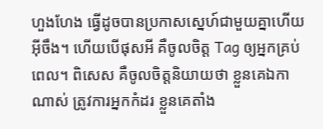ហួងហែង ធ្វើដូចបានប្រកាសស្នេហ៍ជាមួយគ្នាហើយអ៊ីចឹង។ ហើយបើផុសអី គឺចូលចិត្ត Tag ឲ្យអ្នកគ្រប់ពេល។ ពិសេស គឺចូលចិត្តនិយាយថា ខ្លួនគេឯកាណាស់ ត្រូវការអ្នកកំដរ ខ្លួនគេតាំង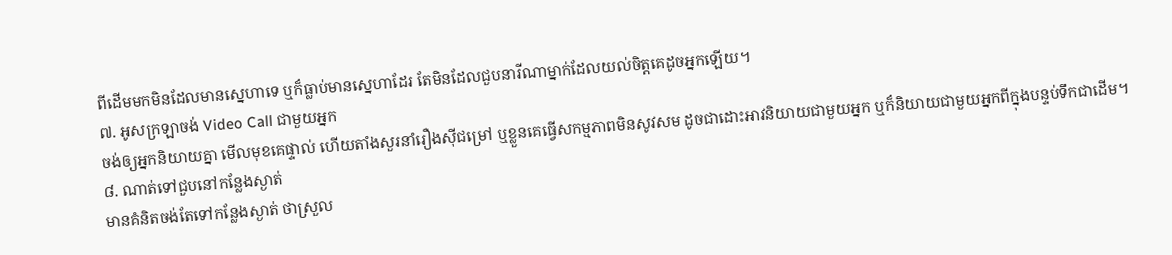ពីដើមមកមិនដែលមានស្នេហាទេ ឬក៏ធ្លាប់មានស្នេហាដែរ តែមិនដែលជួបនារីណាម្នាក់ដែលយល់ចិត្តគេដូចអ្នកឡើយ។
៧. អូសក្រឡាចង់ Video Call ជាមួយអ្នក
ចង់ឲ្យអ្នកនិយាយគ្នា មើលមុខគេផ្ទាល់ ហើយតាំងសួរនាំរឿងស៊ីជម្រៅ ឬខ្លួនគេធ្វើសកម្មភាពមិនសូវសម ដូចជាដោះអាវនិយាយជាមួយអ្នក ឬក៏និយាយជាមួយអ្នកពីក្នុងបន្ទប់ទឹកជាដើម។
៨. ណាត់ទៅជួបនៅកន្លែងស្ងាត់
មានគំនិតចង់តែទៅកន្លែងស្ងាត់ ថាស្រួល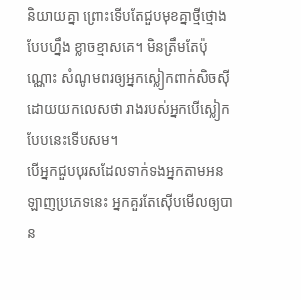និយាយគ្នា ព្រោះទើបតែជួបមុខគ្នាថ្មីថ្មោងបែបហ្នឹង ខ្លាចខ្មាសគេ។ មិនត្រឹមតែប៉ុណ្ណោះ សំណូមពរឲ្យអ្នកស្លៀកពាក់សិចស៊ី ដោយយកលេសថា រាងរបស់អ្នកបើស្លៀកបែបនេះទើបសម។
បើអ្នកជួបបុរសដែលទាក់ទងអ្នកតាមអនឡាញប្រភេទនេះ អ្នកគួរតែស៊ើបមើលឲ្យបាន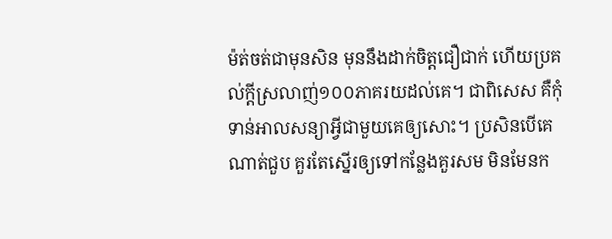ម៉ត់ចត់ជាមុនសិន មុននឹងដាក់ចិត្តជឿជាក់ ហើយប្រគល់ក្តីស្រលាញ់១០០ភាគរយដល់គេ។ ជាពិសេស គឺកុំទាន់អាលសន្យាអ្វីជាមួយគេឲ្យសោះ។ ប្រសិនបើគេណាត់ជួប គួរតែស្នើរឲ្យទៅកន្លែងគួរសម មិនមែនក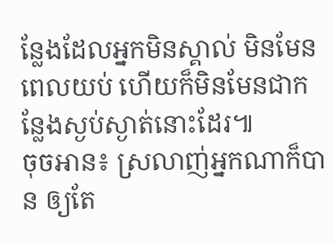ន្លែងដែលអ្នកមិនស្គាល់ មិនមែនពេលយប់ ហើយក៏មិនមែនជាកន្លែងស្ងប់ស្ងាត់នោះដែរ៕
ចុចអាន៖ ស្រលាញ់អ្នកណាក៏បាន ឲ្យតែ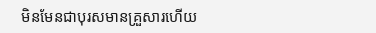មិនមែនជាបុរសមានគ្រួសារហើយ